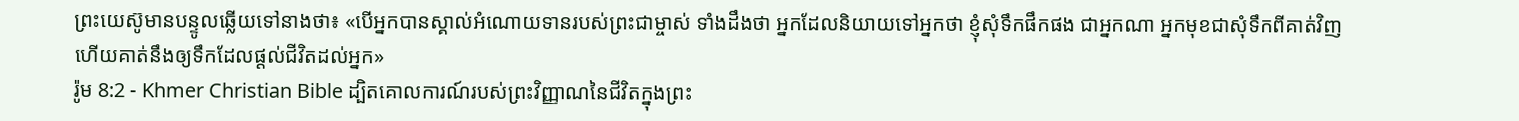ព្រះយេស៊ូមានបន្ទូលឆ្លើយទៅនាងថា៖ «បើអ្នកបានស្គាល់អំណោយទានរបស់ព្រះជាម្ចាស់ ទាំងដឹងថា អ្នកដែលនិយាយទៅអ្នកថា ខ្ញុំសុំទឹកផឹកផង ជាអ្នកណា អ្នកមុខជាសុំទឹកពីគាត់វិញ ហើយគាត់នឹងឲ្យទឹកដែលផ្ដល់ជីវិតដល់អ្នក»
រ៉ូម 8:2 - Khmer Christian Bible ដ្បិតគោលការណ៍របស់ព្រះវិញ្ញាណនៃជីវិតក្នុងព្រះ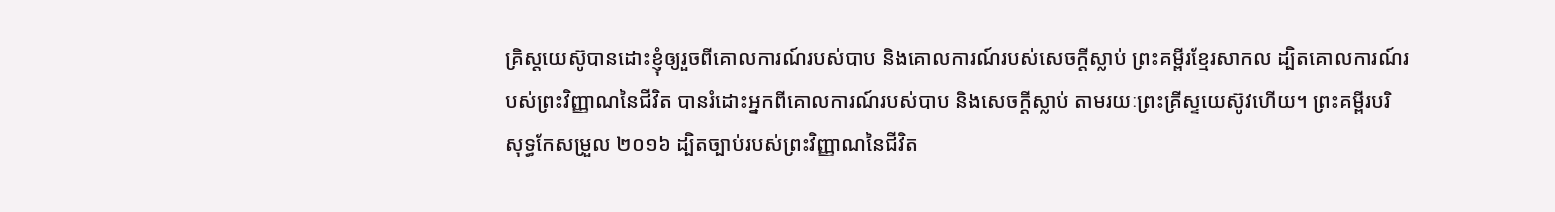គ្រិស្ដយេស៊ូបានដោះខ្ញុំឲ្យរួចពីគោលការណ៍របស់បាប និងគោលការណ៍របស់សេចក្ដីស្លាប់ ព្រះគម្ពីរខ្មែរសាកល ដ្បិតគោលការណ៍របស់ព្រះវិញ្ញាណនៃជីវិត បានរំដោះអ្នកពីគោលការណ៍របស់បាប និងសេចក្ដីស្លាប់ តាមរយៈព្រះគ្រីស្ទយេស៊ូវហើយ។ ព្រះគម្ពីរបរិសុទ្ធកែសម្រួល ២០១៦ ដ្បិតច្បាប់របស់ព្រះវិញ្ញាណនៃជីវិត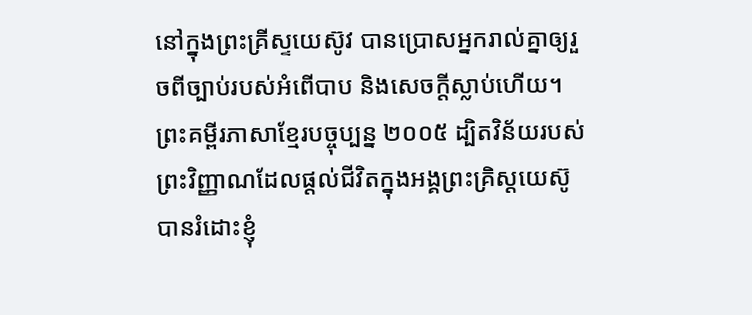នៅក្នុងព្រះគ្រីស្ទយេស៊ូវ បានប្រោសអ្នករាល់គ្នាឲ្យរួចពីច្បាប់របស់អំពើបាប និងសេចក្តីស្លាប់ហើយ។ ព្រះគម្ពីរភាសាខ្មែរបច្ចុប្បន្ន ២០០៥ ដ្បិតវិន័យរបស់ព្រះវិញ្ញាណដែលផ្ដល់ជីវិតក្នុងអង្គព្រះគ្រិស្តយេស៊ូ បានរំដោះខ្ញុំ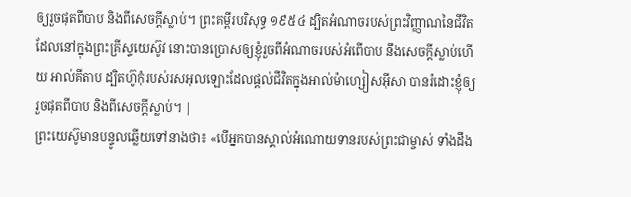ឲ្យរួចផុតពីបាប និងពីសេចក្ដីស្លាប់។ ព្រះគម្ពីរបរិសុទ្ធ ១៩៥៤ ដ្បិតអំណាចរបស់ព្រះវិញ្ញាណនៃជីវិត ដែលនៅក្នុងព្រះគ្រីស្ទយេស៊ូវ នោះបានប្រោសឲ្យខ្ញុំរួចពីអំណាចរបស់អំពើបាប នឹងសេចក្ដីស្លាប់ហើយ អាល់គីតាប ដ្បិតហ៊ូកុំរបស់រសអុលឡោះដែលផ្ដល់ជីវិតក្នុងអាល់ម៉ាហ្សៀសអ៊ីសា បានរំដោះខ្ញុំឲ្យរួចផុតពីបាប និងពីសេចក្ដីស្លាប់។ |
ព្រះយេស៊ូមានបន្ទូលឆ្លើយទៅនាងថា៖ «បើអ្នកបានស្គាល់អំណោយទានរបស់ព្រះជាម្ចាស់ ទាំងដឹង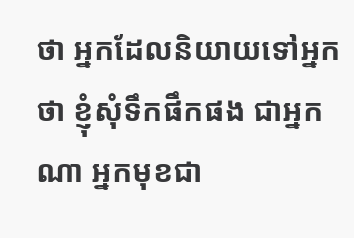ថា អ្នកដែលនិយាយទៅអ្នកថា ខ្ញុំសុំទឹកផឹកផង ជាអ្នកណា អ្នកមុខជា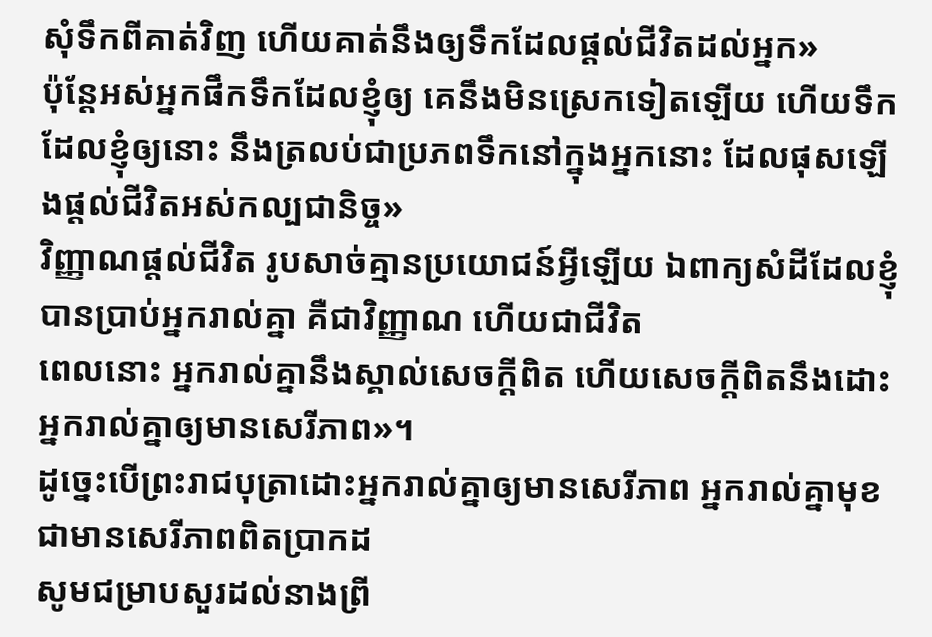សុំទឹកពីគាត់វិញ ហើយគាត់នឹងឲ្យទឹកដែលផ្ដល់ជីវិតដល់អ្នក»
ប៉ុន្ដែអស់អ្នកផឹកទឹកដែលខ្ញុំឲ្យ គេនឹងមិនស្រេកទៀតឡើយ ហើយទឹកដែលខ្ញុំឲ្យនោះ នឹងត្រលប់ជាប្រភពទឹកនៅក្នុងអ្នកនោះ ដែលផុសឡើងផ្ដល់ជីវិតអស់កល្បជានិច្ច»
វិញ្ញាណផ្ដល់ជីវិត រូបសាច់គ្មានប្រយោជន៍អ្វីឡើយ ឯពាក្យសំដីដែលខ្ញុំបានប្រាប់អ្នករាល់គ្នា គឺជាវិញ្ញាណ ហើយជាជីវិត
ពេលនោះ អ្នករាល់គ្នានឹងស្គាល់សេចក្ដីពិត ហើយសេចក្ដីពិតនឹងដោះអ្នករាល់គ្នាឲ្យមានសេរីភាព»។
ដូច្នេះបើព្រះរាជបុត្រាដោះអ្នករាល់គ្នាឲ្យមានសេរីភាព អ្នករាល់គ្នាមុខជាមានសេរីភាពពិតប្រាកដ
សូមជម្រាបសួរដល់នាងព្រី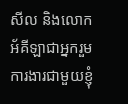សីល និងលោកអ័គីឡាជាអ្នករួមការងារជាមួយខ្ញុំ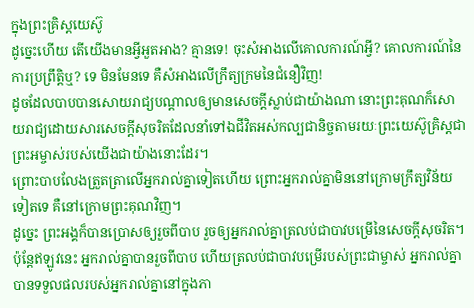ក្នុងព្រះគ្រិស្ដយេស៊ូ
ដូច្នេះហើយ តើយើងមានអ្វីអួតអាង? គ្មានទេ! ចុះសំអាងលើគោលការណ៍អ្វី? គោលការណ៍នៃការប្រព្រឹត្ដិឬ? ទេ មិនមែនទេ គឺសំអាងលើក្រឹត្យក្រមនៃជំនឿវិញ!
ដូចដែលបាបបានសោយរាជ្យបណ្ដាលឲ្យមានសេចក្ដីស្លាប់ជាយ៉ាងណា នោះព្រះគុណក៏សោយរាជ្យដោយសារសេចក្ដីសុចរិតដែលនាំទៅឯជីវិតអស់កល្បជានិច្ចតាមរយៈព្រះយេស៊ូគ្រិស្ដជាព្រះអម្ចាស់របស់យើងជាយ៉ាងនោះដែរ។
ព្រោះបាបលែងត្រួតត្រាលើអ្នករាល់គ្នាទៀតហើយ ព្រោះអ្នករាល់គ្នាមិននៅក្រោមក្រឹត្យវិន័យទៀតទេ គឺនៅក្រោមព្រះគុណវិញ។
ដូច្នេះ ព្រះអង្គក៏បានប្រោសឲ្យរួចពីបាប រួចឲ្យអ្នករាល់គ្នាត្រលប់ជាបាវបម្រើនៃសេចក្ដីសុចរិត។
ប៉ុន្ដែឥឡូវនេះ អ្នករាល់គ្នាបានរួចពីបាប ហើយត្រលប់ជាបាវបម្រើរបស់ព្រះជាម្ចាស់ អ្នករាល់គ្នាបានទទួលផលរបស់អ្នករាល់គ្នានៅក្នុងភា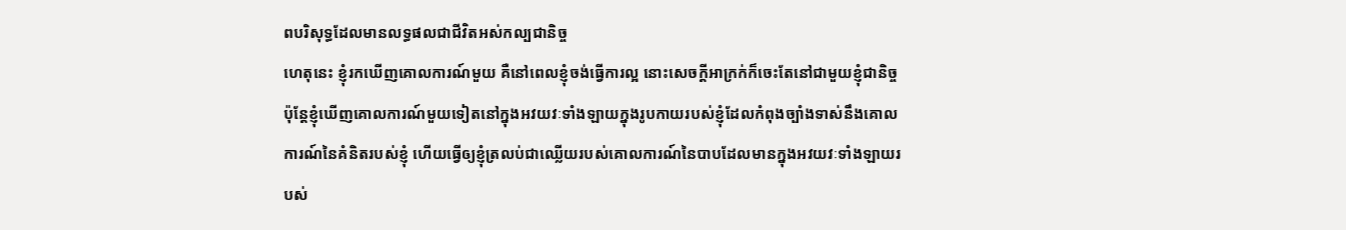ពបរិសុទ្ធដែលមានលទ្ធផលជាជីវិតអស់កល្បជានិច្ច
ហេតុនេះ ខ្ញុំរកឃើញគោលការណ៍មួយ គឺនៅពេលខ្ញុំចង់ធ្វើការល្អ នោះសេចក្ដីអាក្រក់ក៏ចេះតែនៅជាមួយខ្ញុំជានិច្ច
ប៉ុន្ដែខ្ញុំឃើញគោលការណ៍មួយទៀតនៅក្នុងអវយវៈទាំងឡាយក្នុងរូបកាយរបស់ខ្ញុំដែលកំពុងច្បាំងទាស់នឹងគោលការណ៍នៃគំនិតរបស់ខ្ញុំ ហើយធ្វើឲ្យខ្ញុំត្រលប់ជាឈ្លើយរបស់គោលការណ៍នៃបាបដែលមានក្នុងអវយវៈទាំងឡាយរបស់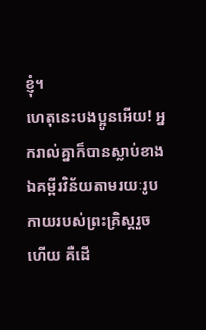ខ្ញុំ។
ហេតុនេះបងប្អូនអើយ! អ្នករាល់គ្នាក៏បានស្លាប់ខាងឯគម្ពីរវិន័យតាមរយៈរូបកាយរបស់ព្រះគ្រិស្ដរួចហើយ គឺដើ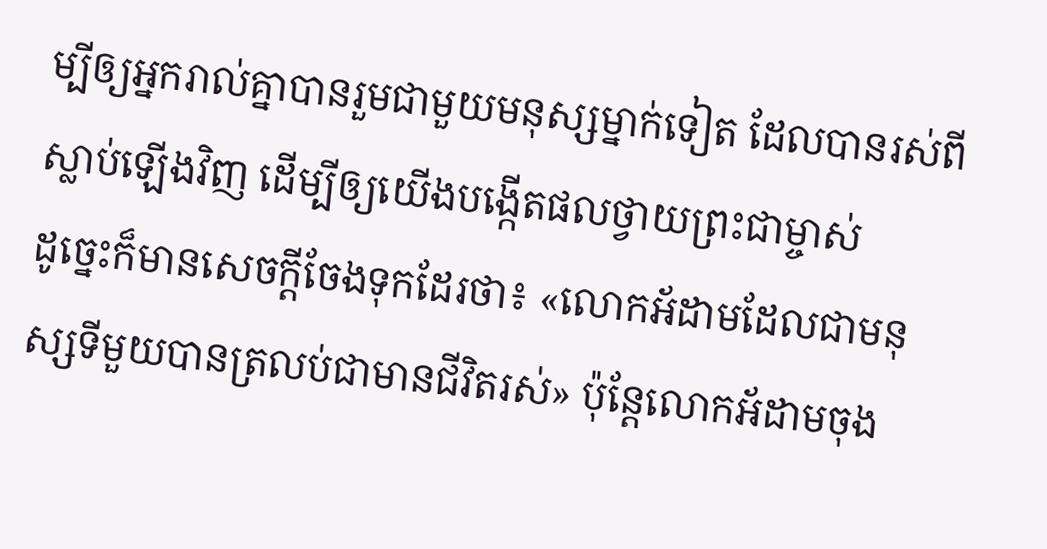ម្បីឲ្យអ្នករាល់គ្នាបានរួមជាមួយមនុស្សម្នាក់ទៀត ដែលបានរស់ពីស្លាប់ឡើងវិញ ដើម្បីឲ្យយើងបង្កើតផលថ្វាយព្រះជាម្ចាស់
ដូច្នេះក៏មានសេចក្ដីចែងទុកដែរថា៖ «លោកអ័ដាមដែលជាមនុស្សទីមួយបានត្រលប់ជាមានជីវិតរស់» ប៉ុន្ដែលោកអ័ដាមចុង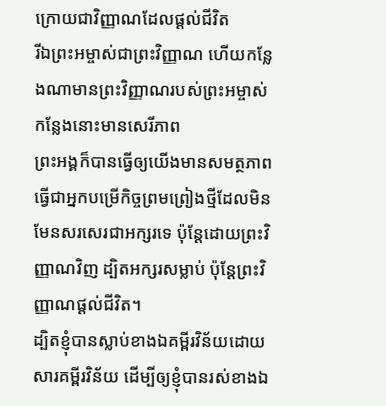ក្រោយជាវិញ្ញាណដែលផ្ដល់ជីវិត
រីឯព្រះអម្ចាស់ជាព្រះវិញ្ញាណ ហើយកន្លែងណាមានព្រះវិញ្ញាណរបស់ព្រះអម្ចាស់ កន្លែងនោះមានសេរីភាព
ព្រះអង្គក៏បានធ្វើឲ្យយើងមានសមត្ថភាពធ្វើជាអ្នកបម្រើកិច្ចព្រមព្រៀងថ្មីដែលមិនមែនសរសេរជាអក្សរទេ ប៉ុន្ដែដោយព្រះវិញ្ញាណវិញ ដ្បិតអក្សរសម្លាប់ ប៉ុន្ដែព្រះវិញ្ញាណផ្ដល់ជីវិត។
ដ្បិតខ្ញុំបានស្លាប់ខាងឯគម្ពីរវិន័យដោយសារគម្ពីរវិន័យ ដើម្បីឲ្យខ្ញុំបានរស់ខាងឯ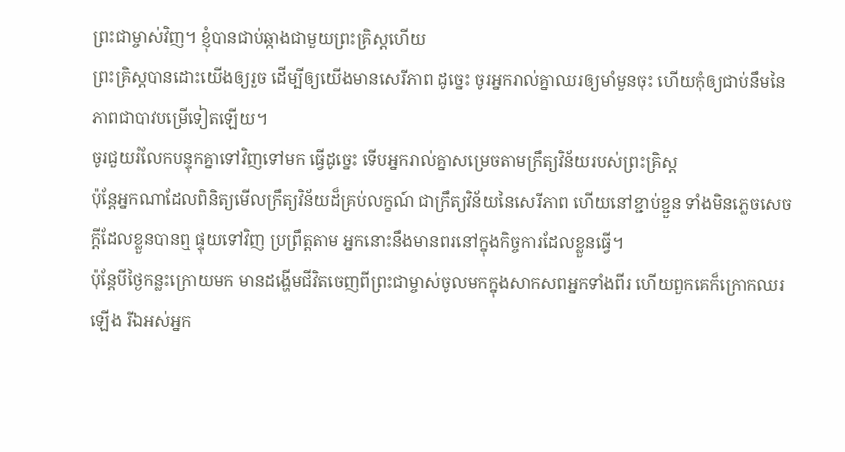ព្រះជាម្ចាស់វិញ។ ខ្ញុំបានជាប់ឆ្កាងជាមួយព្រះគ្រិស្ដហើយ
ព្រះគ្រិស្ដបានដោះយើងឲ្យរួច ដើម្បីឲ្យយើងមានសេរីភាព ដូច្នេះ ចូរអ្នករាល់គ្នាឈរឲ្យមាំមួនចុះ ហើយកុំឲ្យជាប់នឹមនៃភាពជាបាវបម្រើទៀតឡើយ។
ចូរជួយរំលែកបន្ទុកគ្នាទៅវិញទៅមក ធ្វើដូច្នេះ ទើបអ្នករាល់គ្នាសម្រេចតាមក្រឹត្យវិន័យរបស់ព្រះគ្រិស្ដ
ប៉ុន្ដែអ្នកណាដែលពិនិត្យមើលក្រឹត្យវិន័យដ៏គ្រប់លក្ខណ៍ ជាក្រឹត្យវិន័យនៃសេរីភាព ហើយនៅខ្ជាប់ខ្ជួន ទាំងមិនភ្លេចសេចក្ដីដែលខ្លួនបានឮ ផ្ទុយទៅវិញ ប្រព្រឹត្ដតាម អ្នកនោះនឹងមានពរនៅក្នុងកិច្ចការដែលខ្លួនធ្វើ។
ប៉ុន្ដែបីថ្ងៃកន្លះក្រោយមក មានដង្ហើមជីវិតចេញពីព្រះជាម្ចាស់ចូលមកក្នុងសាកសពអ្នកទាំងពីរ ហើយពួកគេក៏ក្រោកឈរឡើង រីឯអស់អ្នក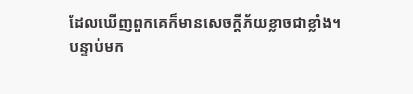ដែលឃើញពួកគេក៏មានសេចក្ដីភ័យខ្លាចជាខ្លាំង។
បន្ទាប់មក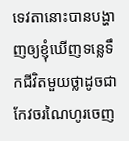ទេវតានោះបានបង្ហាញឲ្យខ្ញុំឃើញទន្លេទឹកជីវិតមួយថ្លាដូចជាកែវចរណៃហូរចេញ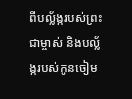ពីបល្ល័ង្ករបស់ព្រះជាម្ចាស់ និងបល្ល័ង្ករបស់កូនចៀម